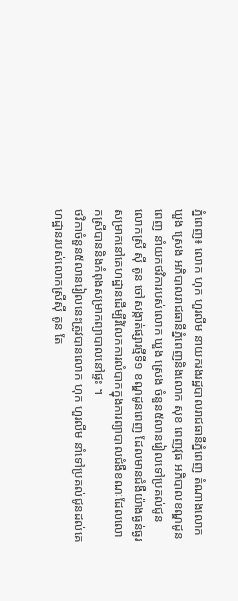ភ្នំពេញ៖ លោក ហុក ហួរលីម នាយករងរដ្ឋបាលរាជធានីភ្នំពេញ តំណាងលោក ឃួង ស្រេង អភិបាលរាជធានីភ្នំពេញនិងលោក សុខ ពេញវុធ អភិបាលខណ្ឌដូនពេញ នាំយកថវិការបស់លោក ឃួង ស្រេង ចំនួន៥លានរៀលទៅប្រគល់ជូន លោកស្រី ស៊ី តូន ចៅសង្កាត់ផ្សារថ្មីទី១ ខណ្ឌដូនពេញ ដែលមានជំងឺយ៉ាងធ្ងន់ធ្ងរសម្រាកនៅគេហដ្ឋានដើម្បីរំលែកការលំបាកក្នុងការព្យាបាលជំងឺខណៈដែលលោកស្រីបាននិងកំពុងសម្រាកព្យាបាលនៅផ្ទះ ។
ថវិកាចំនួន៥លានរៀលនេះត្រូវបានលោក ហុក ហួរលីម នាំទៅប្រគល់ជូនដល់គេហដ្ឋានរបស់លោកស្រីស៊ី តូន តែ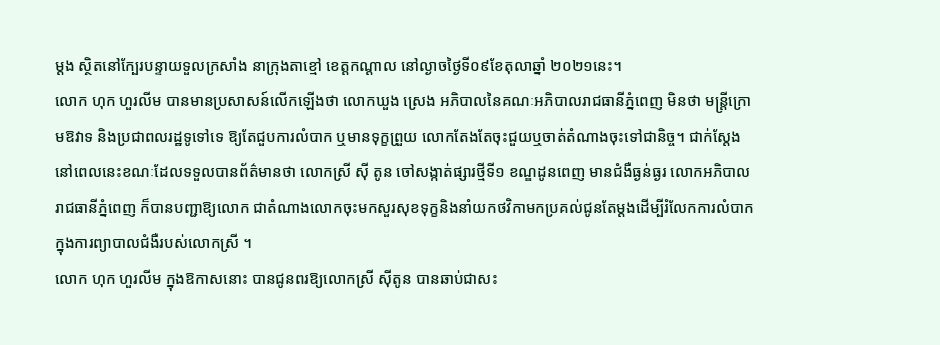ម្តង ស្ថិតនៅក្បែរបន្ទាយទួលក្រសាំង នាក្រុងតាខ្មៅ ខេត្តកណ្ដាល នៅល្ងាចថ្ងៃទី០៩ខែតុលាឆ្នាំ ២០២១នេះ។
លោក ហុក ហួរលីម បានមានប្រសាសន៍លើកឡើងថា លោកឃួង ស្រេង អភិបាលនៃគណៈអភិបាលរាជធានីភ្នំពេញ មិនថា មន្ត្រីក្រោមឱវាទ និងប្រជាពលរដ្ឋទូទៅទេ ឱ្យតែជួបការលំបាក ឬមានទុក្ខព្រួយ លោកតែងតែចុះជួយឬចាត់តំណាងចុះទៅជានិច្ច។ ជាក់ស្តែងនៅពេលនេះខណៈដែលទទួលបានព័ត៌មានថា លោកស្រី ស៊ី តូន ចៅសង្កាត់ផ្សារថ្មីទី១ ខណ្ឌដូនពេញ មានជំងឺធ្ងន់ធ្ងរ លោកអភិបាលរាជធានីភ្នំពេញ ក៏បានបញ្ជាឱ្យលោក ជាតំណាងលោកចុះមកសួរសុខទុក្ខនិងនាំយកថវិកាមកប្រគល់ជូនតែម្តងដើម្បីរំលែកការលំបាកក្នុងការព្យាបាលជំងឺរបស់លោកស្រី ។
លោក ហុក ហួរលីម ក្នុងឱកាសនោះ បានជូនពរឱ្យលោកស្រី ស៊ីតូន បានឆាប់ជាសះ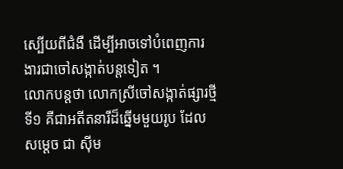ស្បើយពីជំងឺ ដើម្បីអាចទៅបំពេញការងារជាចៅសង្កាត់បន្តទៀត ។
លោកបន្តថា លោកស្រីចៅសង្កាត់ផ្សារថ្មីទី១ គឺជាអតីតនារីដ៏ឆ្នើមមួយរូប ដែលសម្ដេច ជា ស៊ីម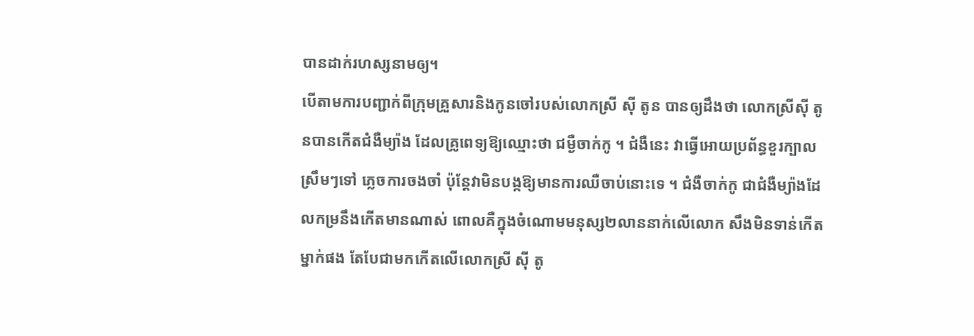បានដាក់រហស្សនាមឲ្យ។
បើតាមការបញ្ជាក់ពីក្រុមគ្រួសារនិងកូនចៅរបស់លោកស្រី ស៊ី តូន បានឲ្យដឹងថា លោកស្រីស៊ី តូនបានកើតជំងឺម្យ៉ាង ដែលគ្រូពេទ្យឱ្យឈ្មោះថា ជម្ងឺចាក់កូ ។ ជំងឺនេះ វាធ្វើអោយប្រព័ន្ធខួរក្បាល ស្រឹមៗទៅ ភ្លេចការចងចាំ ប៉ុន្តែវាមិនបង្កឱ្យមានការឈឺចាប់នោះទេ ។ ជំងឺចាក់កូ ជាជំងឺម្យ៉ាងដែលកម្រនឹងកើតមានណាស់ ពោលគឺក្នុងចំណោមមនុស្ស២លាននាក់លើលោក សឹងមិនទាន់កើតម្នាក់ផង តែបែជាមកកើតលើលោកស្រី ស៊ី តូ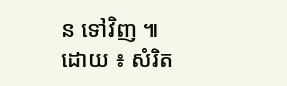ន ទៅវិញ ៕
ដោយ ៖ សំរិត